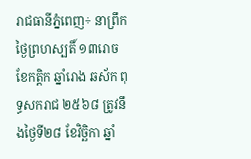រាជធានីភ្នំពេញ÷ នាព្រឹកថ្ងៃព្រហស្បតិ៍ ១៣រោច ខែកត្តិក ឆ្នាំរោង ឆស័ក ពុទ្ធសករាជ ២៥៦៨ ត្រូវនឹងថ្ងៃទី២៨ ខែវិច្ឆិកា ឆ្នាំ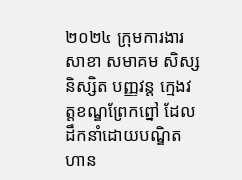២០២៤ ក្រុមការងារសាខា សមាគម សិស្ស និស្សិត បញ្ញវន្ត ក្មេងវត្តខណ្ឌព្រែកព្នៅ ដែលដឹកនាំដោយបណ្ឌិត ហាន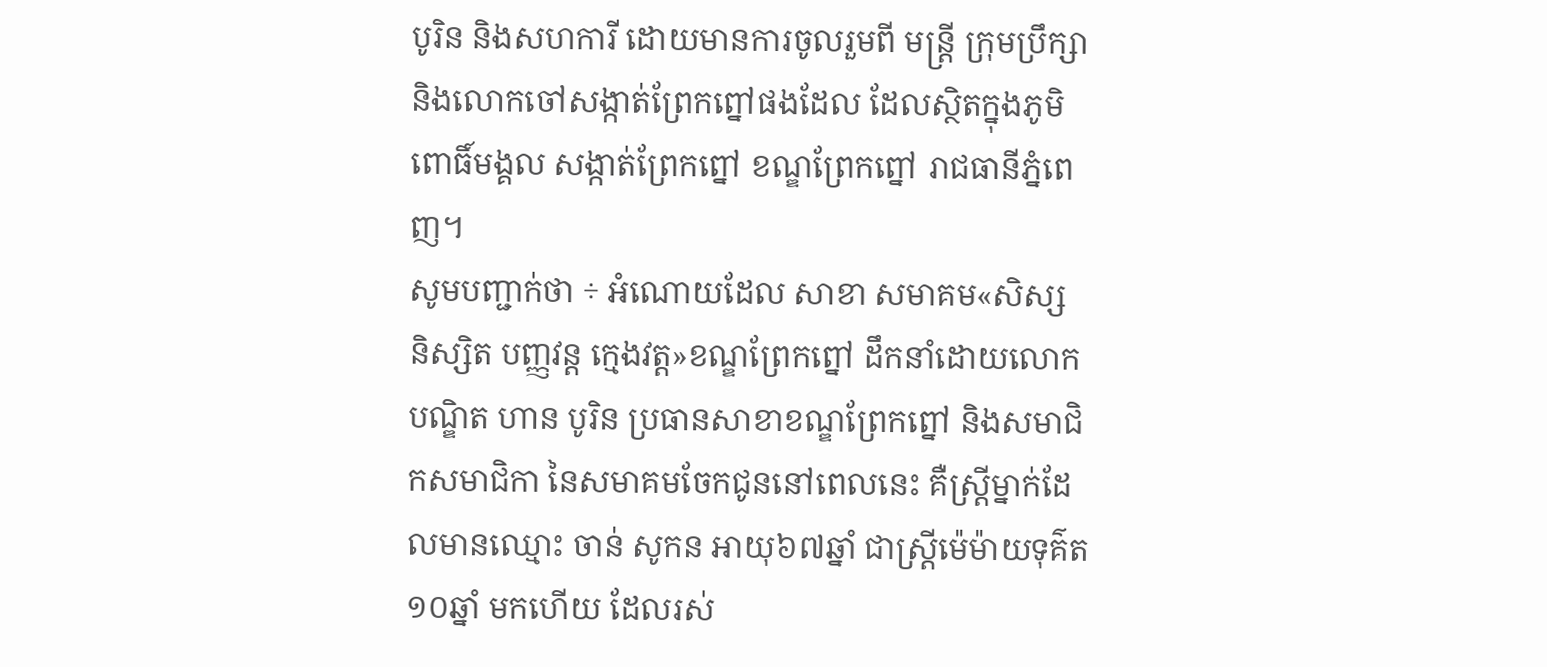បូរិន និងសហការី ដោយមានការចូលរួមពី មន្ត្រី ក្រុមប្រឹក្សា និងលោកចៅសង្កាត់ព្រែកព្នៅផងដែល ដែលស្ថិតក្នុងភូមិពោធិ៍មង្គល សង្កាត់ព្រែកព្នៅ ខណ្ឌព្រែកព្នៅ រាជធានីភ្នំពេញ។
សូមបញ្ជាក់ថា ÷ អំណោយដែល សាខា សមាគម«សិស្ស និស្សិត បញ្ញវន្ត ក្មេងវត្ត»ខណ្ឌព្រែកព្នៅ ដឹកនាំដោយលោកបណ្ឌិត ហាន បូរិន ប្រធានសាខាខណ្ឌព្រែកព្នៅ និងសមាជិកសមាជិកា នៃសមាគមចែកជូននៅពេលនេះ គឺស្ត្រីម្នាក់ដែលមានឈ្មោះ ចាន់ សូកន អាយុ៦៧ឆ្នាំ ជាស្ត្រីម៉េម៉ាយទុគ៌ត១០ឆ្នាំ មកហើយ ដែលរស់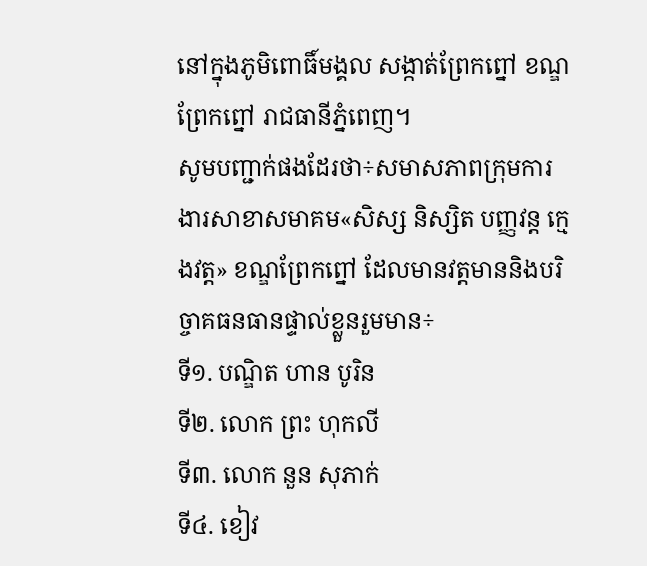នៅក្នុងភូមិពោធិ៍មង្គល សង្កាត់ព្រែកព្នៅ ខណ្ឌព្រែកព្នៅ រាជធានីភ្នំពេញ។
សូមបញ្ជាក់ផងដែរថា÷សមាសភាពក្រុមការងារសាខាសមាគម«សិស្ស និស្សិត បញ្ញវន្ត ក្មេងវត្ត» ខណ្ឌព្រែកព្នៅ ដែលមានវត្តមាននិងបរិច្ចាគធនធានផ្ទាល់ខ្លួនរួមមាន÷
ទី១. បណ្ឌិត ហាន បូរិន
ទី២. លោក ព្រះ ហុកលី
ទី៣. លោក នួន សុភាក់
ទី៤. ខៀវ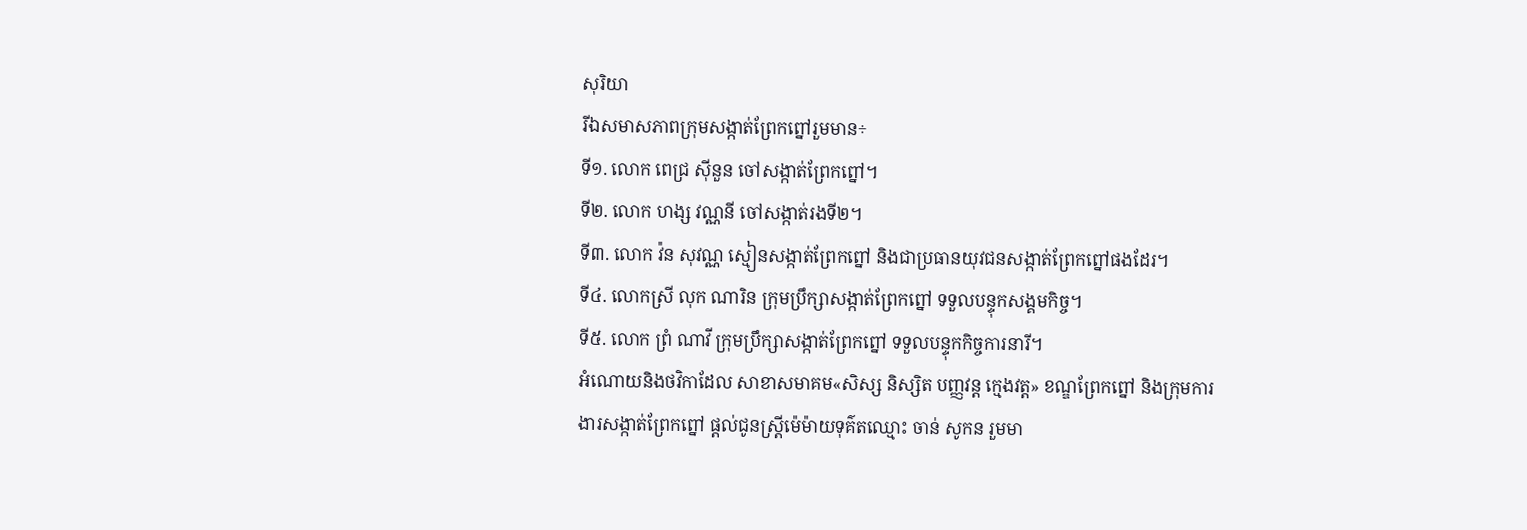សុរិយា
រីឯសមាសភាពក្រុមសង្កាត់ព្រែកព្នៅរួមមាន÷
ទី១. លោក ពេជ្រ សុីនួន ចៅសង្កាត់ព្រែកព្នៅ។
ទី២. លោក ហង្ស វណ្ណនី ចៅសង្កាត់រងទី២។
ទី៣. លោក វ៉ន សុវណ្ណ ស្មៀនសង្កាត់ព្រែកព្នៅ និងជាប្រធានយុវជនសង្កាត់ព្រែកព្នៅផងដែរ។
ទី៤. លោកស្រី លុក ណារិន ក្រុមប្រឹក្សាសង្កាត់ព្រែកព្នៅ ទទួលបន្ទុកសង្គមកិច្ច។
ទី៥. លោក ព្រំ ណាវី ក្រុមប្រឹក្សាសង្កាត់ព្រែកព្នៅ ទទួលបន្ទុកកិច្ចការនារី។
អំណោយនិងថវិកាដែល សាខាសមាគម«សិស្ស និស្សិត បញ្ញវន្ត ក្មេងវត្ត» ខណ្ឌព្រែកព្នៅ និងក្រុមការងារសង្កាត់ព្រែកព្នៅ ផ្តល់ជូនស្ត្រីម៉េម៉ាយទុគ៌តឈ្មោះ ចាន់ សូកន រួមមា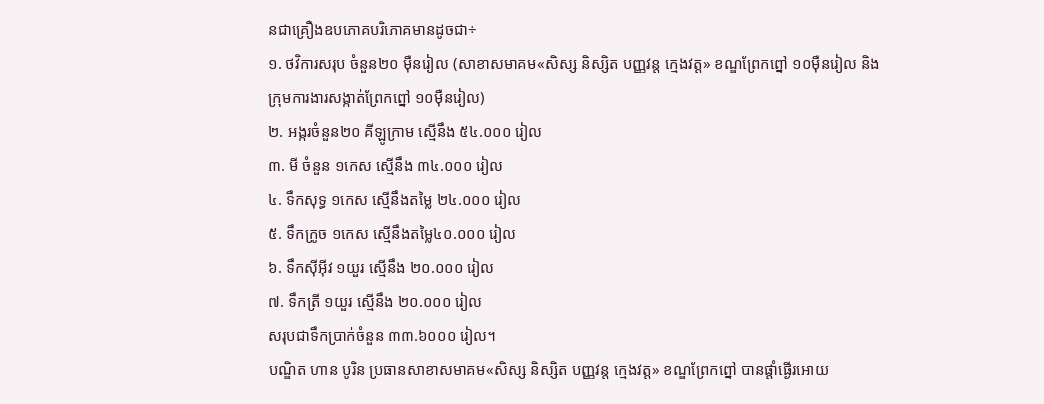នជាគ្រឿងឧបភោគបរិភោគមានដូចជា÷
១. ថវិការសរុប ចំនួន២០ មុឺនរៀល (សាខាសមាគម«សិស្ស និស្សិត បញ្ញវន្ត ក្មេងវត្ត» ខណ្ឌព្រែកព្នៅ ១០មុឺនរៀល និងក្រុមការងារសង្កាត់ព្រែកព្នៅ ១០មុឺនរៀល)
២. អង្ករចំនួន២០ គីឡូក្រាម ស្មើនឹង ៥៤.០០០ រៀល
៣. មី ចំនួន ១កេស ស្មើនឹង ៣៤.០០០ រៀល
៤. ទឹកសុទ្ធ ១កេស ស្មើនឹងតម្លៃ ២៤.០០០ រៀល
៥. ទឹកក្រូច ១កេស ស្មើនឹងតម្លៃ៤០.០០០ រៀល
៦. ទឹកសុីអុីវ ១យួរ ស្មើនឹង ២០.០០០ រៀល
៧. ទឹកត្រី ១យួរ ស្មើនឹង ២០.០០០ រៀល
សរុបជាទឹកប្រាក់ចំនួន ៣៣.៦០០០ រៀល។
បណ្ឌិត ហាន បូរិន ប្រធានសាខាសមាគម«សិស្ស និស្សិត បញ្ញវន្ត ក្មេងវត្ត» ខណ្ឌព្រែកព្នៅ បានផ្តាំផ្ងើរឣោយ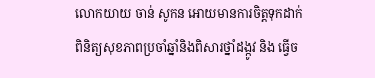លោកយាយ ចាន់ សូកន ឣោយមានការចិត្តទុកដាក់ពិនិត្យសុខភាពប្រចាំឆ្នាំនិងពិសារថ្នាំដង្កូវ និង ធ្វើច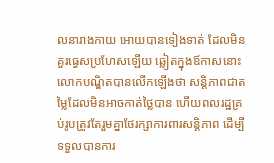លនារាងកាយ ឣោយបានទៀងទាត់ ដែលមិនគួរធ្វេសប្រហែសឡើយ ឆ្លៀតក្នុងឪកាសនោះលោកបណ្ឌិតបានលើកឡើងថា សន្តិភាពជាតម្លៃដែលមិនអាចកាត់ថ្លៃបាន ហើយពលរដ្ឋគ្រប់រូបត្រូវតែរួមគ្នាថែរក្សាការពារសន្តិភាព ដើម្បីទទួលបានការ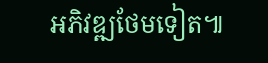អភិវឌ្ឍថែមទៀត៕